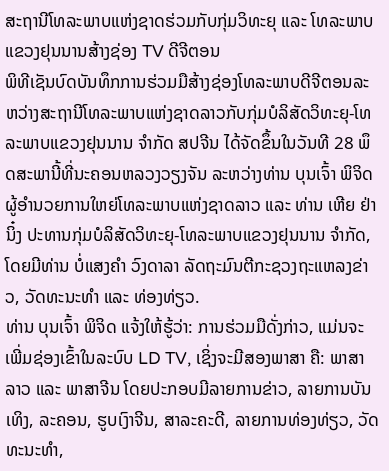ສະຖານີໂທລະພາບແຫ່ງຊາດຮ່ວມກັບກຸ່ມວິທະຍຸ ແລະ ໂທລະພາບແຂວງຢຸນນານສ້າງຊ່ອງ TV ດີຈີຕອນ
ພິທີເຊັນບົດບັນທຶກການຮ່ວມມືສ້າງຊ່ອງໂທລະພາບດີຈີຕອນລະຫວ່າງສະຖານີໂທລະພາບແຫ່ງຊາດລາວກັບກຸ່ມບໍລິສັດວິທະຍຸ-ໂທລະພາບແຂວງຢຸນນານ ຈຳກັດ ສປຈີນ ໄດ້ຈັດຂຶ້ນໃນວັນທີ 28 ພຶດສະພານີ້ທີ່ນະຄອນຫລວງວຽງຈັນ ລະຫວ່າງທ່ານ ບຸນເຈົ້າ ພິຈິດ ຜູ້ອໍານວຍການໃຫຍ່ໂທລະພາບແຫ່ງຊາດລາວ ແລະ ທ່ານ ເຫີຍ ຢ່າ ນິ໋ງ ປະທານກຸ່ມບໍລິສັດວິທະຍຸ-ໂທລະພາບແຂວງຢຸນນານ ຈຳກັດ, ໂດຍມີທ່ານ ບໍ່ແສງຄຳ ວົງດາລາ ລັດຖະມົນຕີກະຊວງຖະແຫລງຂ່າວ, ວັດທະນະທຳ ແລະ ທ່ອງທ່ຽວ.
ທ່ານ ບຸນເຈົ້າ ພິຈິດ ແຈ້ງໃຫ້ຮູ້ວ່າ: ການຮ່ວມມືດັ່ງກ່າວ, ແມ່ນຈະເພີ່ມຊ່ອງເຂົ້າໃນລະບົບ LD TV, ເຊິ່ງຈະມີສອງພາສາ ຄື: ພາສາລາວ ແລະ ພາສາຈີນ ໂດຍປະກອບມີລາຍການຂ່າວ, ລາຍການບັນເທິງ, ລະຄອນ, ຮູບເງົາຈີນ, ສາລະຄະດີ, ລາຍການທ່ອງທ່ຽວ, ວັດທະນະທຳ,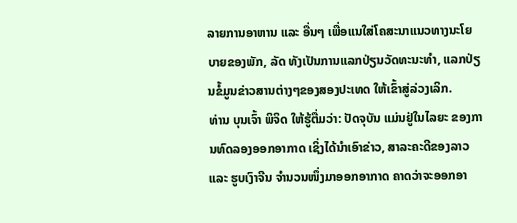ລາຍການອາຫານ ແລະ ອື່ນໆ ເພື່ອແນໃສ່ໂຄສະນາແນວທາງນະໂຍບາຍຂອງພັກ, ລັດ ທັງເປັນການແລກປ່ຽນວັດທະນະທຳ, ແລກປ່ຽນຂໍ້ມູນຂ່າວສານຕ່າງໆຂອງສອງປະເທດ ໃຫ້ເຂົ້າສູ່ລ່ວງເລິກ.
ທ່ານ ບຸນເຈົ້າ ພິຈິດ ໃຫ້ຮູ້ຕື່ມວ່າ: ປັດຈຸບັນ ແມ່ນຢູ່ໃນໄລຍະ ຂອງການທົດລອງອອກອາກາດ ເຊິ່ງໄດ້ນຳເອົາຂ່າວ, ສາລະຄະດີຂອງລາວ ແລະ ຮູບເງົາຈີນ ຈຳນວນໜຶ່ງມາອອກອາກາດ ຄາດວ່າຈະອອກອາ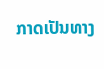ກາດເປັນທາງ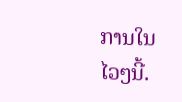ການໃນໄວໆນີ້.